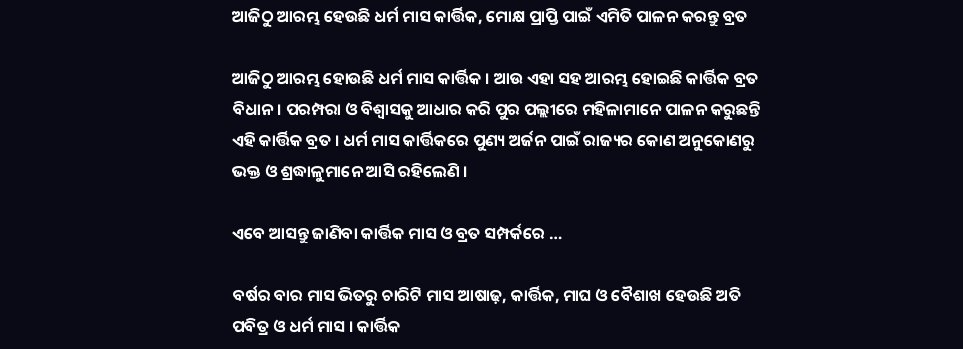ଆଜିଠୁ ଆରମ୍ଭ ହେଉଛି ଧର୍ମ ମାସ କାର୍ତ୍ତିକ, ମୋକ୍ଷ ପ୍ରାପ୍ତି ପାଇଁ ଏମିତି ପାଳନ କରନ୍ତୁ ବ୍ରତ

ଆଜିଠୁ ଆରମ୍ଭ ହୋଉଛି ଧର୍ମ ମାସ କାର୍ତ୍ତିକ । ଆଉ ଏହା ସହ ଆରମ୍ଭ ହୋଇଛି କାର୍ତ୍ତିକ ବ୍ରତ ବିଧାନ। ପରମ୍ପରା ଓ ବିଶ୍ୱାସକୁ ଆଧାର କରି ପୁର ପଲ୍ଲୀରେ ମହିଳାମାନେ ପାଳନ କରୁଛନ୍ତି ଏହି କାର୍ତ୍ତିକ ବ୍ରତ । ଧର୍ମ ମାସ କାର୍ତ୍ତିକରେ ପୁଣ୍ୟ ଅର୍ଜନ ପାଇଁ ରାଜ୍ୟର କୋଣ ଅନୁକୋଣରୁ ଭକ୍ତ ଓ ଶ୍ରଦ୍ଧାଳୁମାନେ ଆସି ରହିଲେଣି ।

ଏବେ ଆସନ୍ତୁ ଜାଣିବା କାର୍ତ୍ତିକ ମାସ ଓ ବ୍ରତ ସମ୍ପର୍କରେ …

ବର୍ଷର ବାର ମାସ ଭିତରୁ ଚାରିଟି ମାସ ଆଷାଢ଼, କାର୍ତ୍ତିକ, ମାଘ ଓ ବୈଶାଖ ହେଉଛି ଅତି ପବିତ୍ର ଓ ଧର୍ମ ମାସ । କାର୍ତ୍ତିକ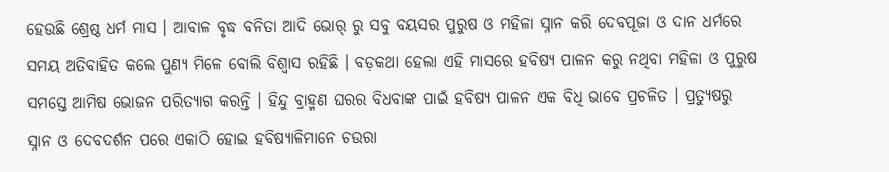ହେଉଛି ଶ୍ରେଷ୍ଠ ଧର୍ମ ମାସ । ଆବାଳ ବୃଦ୍ଧ ବନିତା ଆଦି ଭୋର୍ ରୁ ସବୁ ବୟସର ପୁରୁଷ ଓ ମହିଳା ସ୍ନାନ କରି ଦେବପୂଜା ଓ ଦାନ ଧର୍ମରେ ସମୟ ଅତିବାହିତ କଲେ ପୁଣ୍ୟ ମିଳେ ବୋଲି ବିଶ୍ୱାସ ରହିଛି । ବଡ଼କଥା ହେଲା ଏହି ମାସରେ ହବିଷ୍ୟ ପାଳନ କରୁ ନଥିବା ମହିଳା ଓ ପୁରୁଷ ସମସ୍ତେ ଆମିଷ ଭୋଜନ ପରିତ୍ୟାଗ କରନ୍ତି । ହିନ୍ଦୁ ବ୍ରାହ୍ମଣ ଘରର ବିଧବାଙ୍କ ପାଇଁ ହବିଷ୍ୟ ପାଳନ ଏକ ବିଧି ଭାବେ ପ୍ରଚଳିତ । ପ୍ରତ୍ୟୁଷରୁ ସ୍ନାନ ଓ ଦେବଦର୍ଶନ ପରେ ଏକାଠି ହୋଇ ହବିଷ୍ୟାଳିମାନେ ଚଉରା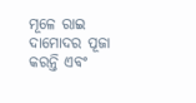ମୂଳେ ରାଇ ଦାମୋଦର ପୂଜା କରନ୍ତି ଏବଂ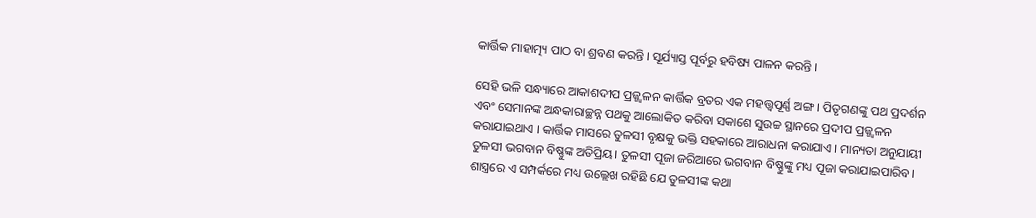କାର୍ତ୍ତିକ ମାହାତ୍ମ୍ୟ ପାଠ ବା ଶ୍ରବଣ କରନ୍ତି । ସୂର୍ଯ୍ୟାସ୍ତ ପୂର୍ବରୁ ହବିଷ୍ୟ ପାଳନ କରନ୍ତି ।

ସେହି ଭଳି ସନ୍ଧ୍ୟାରେ ଆକାଶଦୀପ ପ୍ରଜ୍ଜ୍ୱଳନ କାର୍ତ୍ତିକ ବ୍ରତର ଏକ ମହତ୍ତ୍ୱପୂର୍ଣ୍ଣ ଅଙ୍ଗ । ପିତୃଗଣଙ୍କୁ ପଥ ପ୍ରଦର୍ଶନ ଏବଂ ସେମାନଙ୍କ ଅନ୍ଧକାରାଚ୍ଛନ୍ନ ପଥକୁ ଆଲୋକିତ କରିବା ସକାଶେ ସୁଉଚ୍ଚ ସ୍ଥାନରେ ପ୍ରଦୀପ ପ୍ରଜ୍ଜ୍ୱଳନ କରାଯାଇଥାଏ । କାର୍ତ୍ତିକ ମାସରେ ତୁଳସୀ ବୃକ୍ଷକୁ ଭକ୍ତି ସହକାରେ ଆରାଧନା କରାଯାଏ । ମାନ୍ୟତା ଅନୁଯାୟୀ ତୁଳସୀ ଭଗବାନ ବିଷ୍ଣୁଙ୍କ ଅତିପ୍ରିୟ। ତୁଳସୀ ପୂଜା ଜରିଆରେ ଭଗବାନ ବିଷ୍ଣୁଙ୍କୁ ମଧ୍ୟ ପୂଜା କରାଯାଇପାରିବ। ଶାସ୍ତ୍ରରେ ଏ ସମ୍ପର୍କରେ ମଧ୍ୟ ଉଲ୍ଲେଖ ରହିଛି ଯେ ତୁଳସୀଙ୍କ କଥା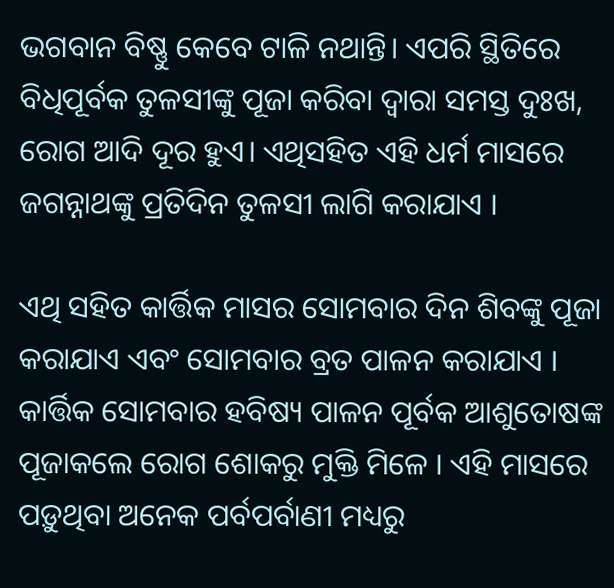ଭଗବାନ ବିଷ୍ଣୁ କେବେ ଟାଳି ନଥାନ୍ତି। ଏପରି ସ୍ଥିତିରେ ବିଧିପୂର୍ବକ ତୁଳସୀଙ୍କୁ ପୂଜା କରିବା ଦ୍ୱାରା ସମସ୍ତ ଦୁଃଖ, ରୋଗ ଆଦି ଦୂର ହୁଏ। ଏଥିସହିତ ଏହି ଧର୍ମ ମାସରେ ଜଗନ୍ନାଥଙ୍କୁ ପ୍ରତିଦିନ ତୁଳସୀ ଲାଗି କରାଯାଏ ।

ଏଥି ସହିତ କାର୍ତ୍ତିକ ମାସର ସୋମବାର ଦିନ ଶିବଙ୍କୁ ପୂଜା କରାଯାଏ ଏବଂ ସୋମବାର ବ୍ରତ ପାଳନ କରାଯାଏ । କାର୍ତ୍ତିକ ସୋମବାର ହବିଷ୍ୟ ପାଳନ ପୂର୍ବକ ଆଶୁତୋଷଙ୍କ ପୂଜାକଲେ ରୋଗ ଶୋକରୁ ମୁକ୍ତି ମିଳେ । ଏହି ମାସରେ ପଡ଼ୁଥିବା ଅନେକ ପର୍ବପର୍ବାଣୀ ମଧ୍ୟରୁ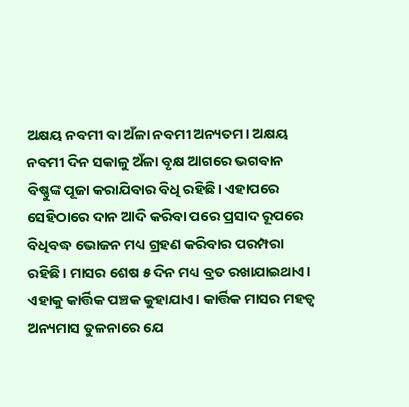ଅକ୍ଷୟ ନବମୀ ବା ଅଁଳା ନବମୀ ଅନ୍ୟତମ। ଅକ୍ଷୟ ନବମୀ ଦିନ ସକାଳୁ ଅଁଳା ବୃକ୍ଷ ଆଗରେ ଭଗବାନ ବିଷ୍ଣୁଙ୍କ ପୂଜା କରାଯିବାର ବିଧି ରହିଛି। ଏହାପରେ ସେହିଠାରେ ଦାନ ଆଦି କରିବା ପରେ ପ୍ରସାଦ ରୂପରେ ବିଧିବଦ୍ଧ ଭୋଜନ ମଧ୍ୟ ଗ୍ରହଣ କରିବାର ପରମ୍ପରା ରହିଛି। ମାସର ଶେଷ ୫ ଦିନ ମଧ୍ୟ ବ୍ରତ ରଖାଯାଇଥାଏ। ଏହାକୁ କାର୍ତ୍ତିକ ପଞ୍ଚକ କୁହାଯାଏ। କାର୍ତ୍ତିକ ମାସର ମହତ୍ୱ ଅନ୍ୟମାସ ତୁଳନାରେ ଯେ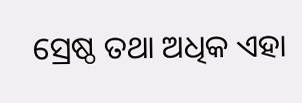ସ୍ରେଷ୍ଠ ତଥା ଅଧିକ ଏହା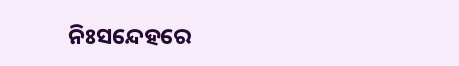ନିଃସନ୍ଦେହରେ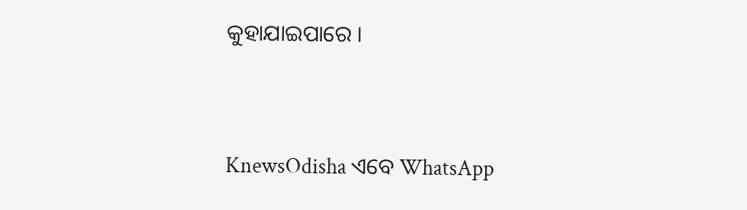କୁହାଯାଇପାରେ ।


KnewsOdisha ଏବେ WhatsApp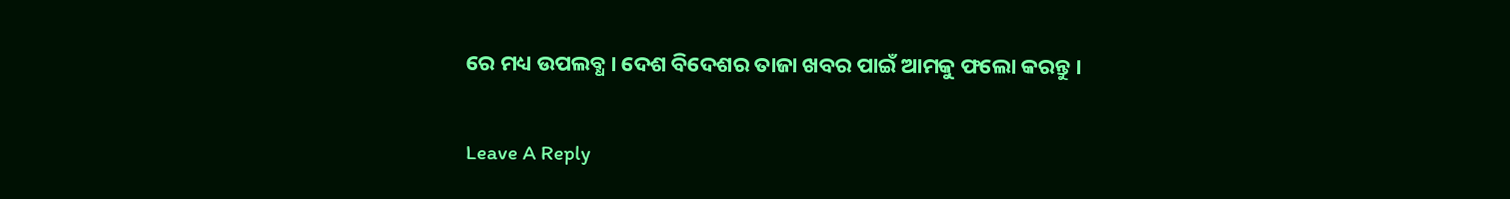ରେ ମଧ୍ୟ ଉପଲବ୍ଧ । ଦେଶ ବିଦେଶର ତାଜା ଖବର ପାଇଁ ଆମକୁ ଫଲୋ କରନ୍ତୁ ।

Leave A Reply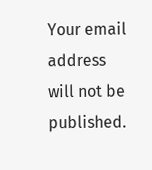Your email address will not be published.